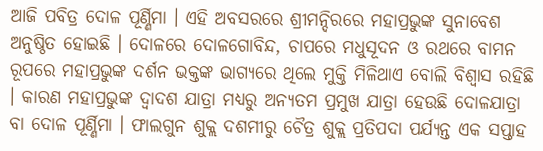ଆଜି ପବିତ୍ର ଦୋଳ ପୂର୍ଣ୍ଣିମା । ଏହି ଅବସରରେ ଶ୍ରୀମନ୍ଦିରରେ ମହାପ୍ରଭୁଙ୍କ ସୁନାବେଶ ଅନୁଷ୍ଠିତ ହୋଇଛି । ଦୋଳରେ ଦୋଳଗୋବିନ୍ଦ, ଚାପରେ ମଧୁସୂଦନ ଓ ରଥରେ ବାମନ ରୂପରେ ମହାପ୍ରଭୁଙ୍କ ଦର୍ଶନ ଭକ୍ତଙ୍କ ଭାଗ୍ୟରେ ଥିଲେ ମୁକ୍ତି ମିଳିଥାଏ ବୋଲି ବିଶ୍ବାସ ରହିଛି । କାରଣ ମହାପ୍ରଭୁଙ୍କ ଦ୍ବାଦଶ ଯାତ୍ରା ମଧ୍ୟରୁ ଅନ୍ୟତମ ପ୍ରମୁଖ ଯାତ୍ରା ହେଉଛି ଦୋଳଯାତ୍ରା ବା ଦୋଳ ପୂର୍ଣ୍ଣିମା । ଫାଲଗୁନ ଶୁକ୍ଲ ଦଶମୀରୁ ଚୈତ୍ର ଶୁକ୍ଲ ପ୍ରତିପଦା ପର୍ଯ୍ୟନ୍ତ ଏକ ସପ୍ତାହ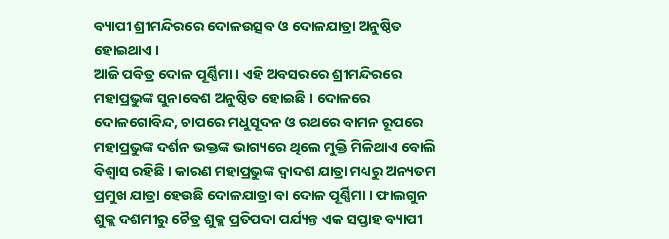ବ୍ୟାପୀ ଶ୍ରୀମନ୍ଦିରରେ ଦୋଳଉତ୍ସବ ଓ ଦୋଳଯାତ୍ରା ଅନୁଷ୍ଠିତ ହୋଇଥାଏ ।
ଆଜି ପବିତ୍ର ଦୋଳ ପୂର୍ଣ୍ଣିମା । ଏହି ଅବସରରେ ଶ୍ରୀମନ୍ଦିରରେ ମହାପ୍ରଭୁଙ୍କ ସୁନାବେଶ ଅନୁଷ୍ଠିତ ହୋଇଛି । ଦୋଳରେ ଦୋଳଗୋବିନ୍ଦ, ଚାପରେ ମଧୁସୂଦନ ଓ ରଥରେ ବାମନ ରୂପରେ ମହାପ୍ରଭୁଙ୍କ ଦର୍ଶନ ଭକ୍ତଙ୍କ ଭାଗ୍ୟରେ ଥିଲେ ମୁକ୍ତି ମିଳିଥାଏ ବୋଲି ବିଶ୍ବାସ ରହିଛି । କାରଣ ମହାପ୍ରଭୁଙ୍କ ଦ୍ବାଦଶ ଯାତ୍ରା ମଧ୍ୟରୁ ଅନ୍ୟତମ ପ୍ରମୁଖ ଯାତ୍ରା ହେଉଛି ଦୋଳଯାତ୍ରା ବା ଦୋଳ ପୂର୍ଣ୍ଣିମା । ଫାଲଗୁନ ଶୁକ୍ଲ ଦଶମୀରୁ ଚୈତ୍ର ଶୁକ୍ଲ ପ୍ରତିପଦା ପର୍ଯ୍ୟନ୍ତ ଏକ ସପ୍ତାହ ବ୍ୟାପୀ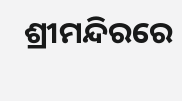ଶ୍ରୀମନ୍ଦିରରେ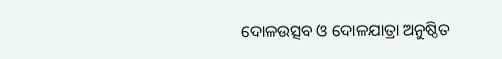ଦୋଳଉତ୍ସବ ଓ ଦୋଳଯାତ୍ରା ଅନୁଷ୍ଠିତ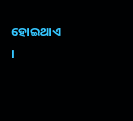ହୋଇଥାଏ ।